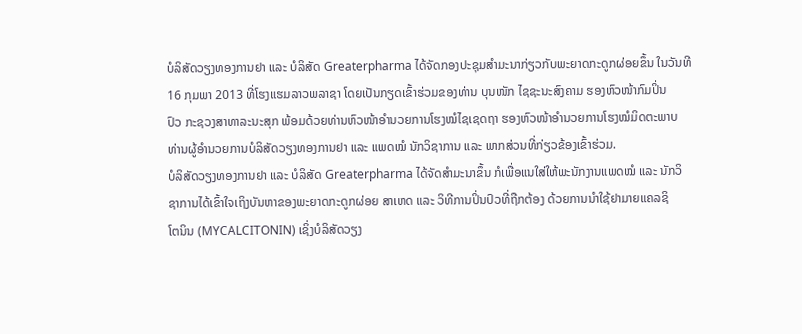ບໍລິສັດວຽງທອງການຢາ ແລະ ບໍລິສັດ Greaterpharma ໄດ້ຈັດກອງປະຊຸມສຳມະນາກ່ຽວກັບພະຍາດກະດູກຜ່ອຍຂຶ້ນ ໃນວັນທີ
16 ກຸມພາ 2013 ທີ່ໂຮງແຮມລາວພລາຊາ ໂດຍເປັນກຽດເຂົ້າຮ່ວມຂອງທ່ານ ບຸນໜັກ ໄຊຊະນະສົງຄາມ ຮອງຫົວໜ້າກົມປິ່ນ
ປົວ ກະຊວງສາທາລະນະສຸກ ພ້ອມດ້ວຍທ່ານຫົວໜ້າອຳນວຍການໂຮງໝໍໄຊເຊດຖາ ຮອງຫົວໜ້າອຳນວຍການໂຮງໝໍມິດຕະພາບ
ທ່ານຜູ້ອຳນວຍການບໍລິສັດວຽງທອງການຢາ ແລະ ແພດໝໍ ນັກວິຊາການ ແລະ ພາກສ່ວນທີ່ກ່ຽວຂ້ອງເຂົ້າຮ່ວມ.
ບໍລິສັດວຽງທອງການຢາ ແລະ ບໍລິສັດ Greaterpharma ໄດ້ຈັດສຳມະນາຂຶ້ນ ກໍເພື່ອແນໃສ່ໃຫ້ພະນັກງານແພດໝໍ ແລະ ນັກວິ
ຊາການໄດ້ເຂົ້າໃຈເຖິງບັນຫາຂອງພະຍາດກະດູກຜ່ອຍ ສາເຫດ ແລະ ວິທີການປິ່ນປົວທີ່ຖືກຕ້ອງ ດ້ວຍການນຳໃຊ້ຢາມາຍແຄລຊິ
ໂຕນິນ (MYCALCITONIN) ເຊິ່ງບໍລິສັດວຽງ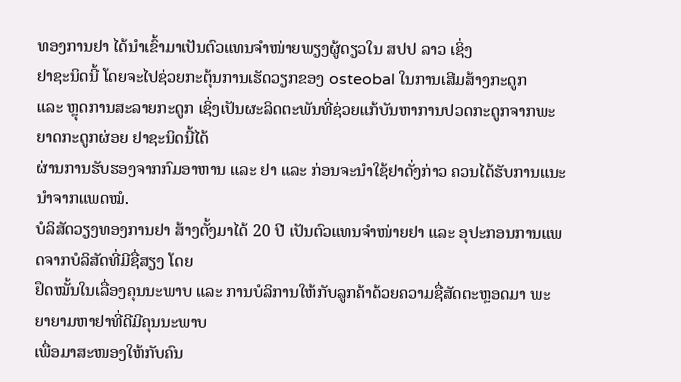ທອງການຢາ ໄດ້ນຳເຂົ້າມາເປັນຕົວແທນຈຳໜ່າຍພຽງຜູ້ດຽວໃນ ສປປ ລາວ ເຊິ່ງ
ຢາຊະນິດນີ້ ໂດຍຈະໄປຊ່ວຍກະຕຸ້ນການເຮັດວຽກຂອງ osteobal ໃນການເສີມສ້າງກະດູກ
ແລະ ຫຼຸດການສະລາຍກະດູກ ເຊິ່ງເປັນຜະລິດຕະພັນທີ່ຊ່ວຍແກ້ບັນຫາການປວດກະດູກຈາກພະຍາດກະດູກຜ່ອຍ ຢາຊະນິດນີ້ໄດ້
ຜ່ານການຮັບຮອງຈາກກົມອາຫານ ແລະ ຢາ ແລະ ກ່ອນຈະນຳໃຊ້ຢາດັ່ງກ່າວ ຄວນໄດ້ຮັບການແນະນຳຈາກແພດໝໍ.
ບໍລິສັດວຽງທອງການຢາ ສ້າງຕັ້ງມາໄດ້ 20 ປີ ເປັນຕົວແທນຈຳໜ່າຍຢາ ແລະ ອຸປະກອນການແພດຈາກບໍລິສັດທີ່ມີຊື່ສຽງ ໂດຍ
ຢຶດໝັ້ນໃນເລື່ອງຄຸນນະພາບ ແລະ ການບໍລິການໃຫ້ກັບລູກຄ້າດ້ວຍຄວາມຊື່ສັດຕະຫຼອດມາ ພະຍາຍາມຫາຢາທີ່ດີມີຄຸນນະພາບ
ເພື່ອມາສະໜອງໃຫ້ກັບຄົນ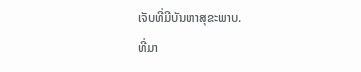ເຈັບທີ່ມີບັນຫາສຸຂະພາບ.
ທີ່ມາ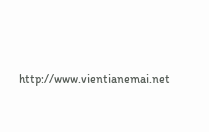http://www.vientianemai.net